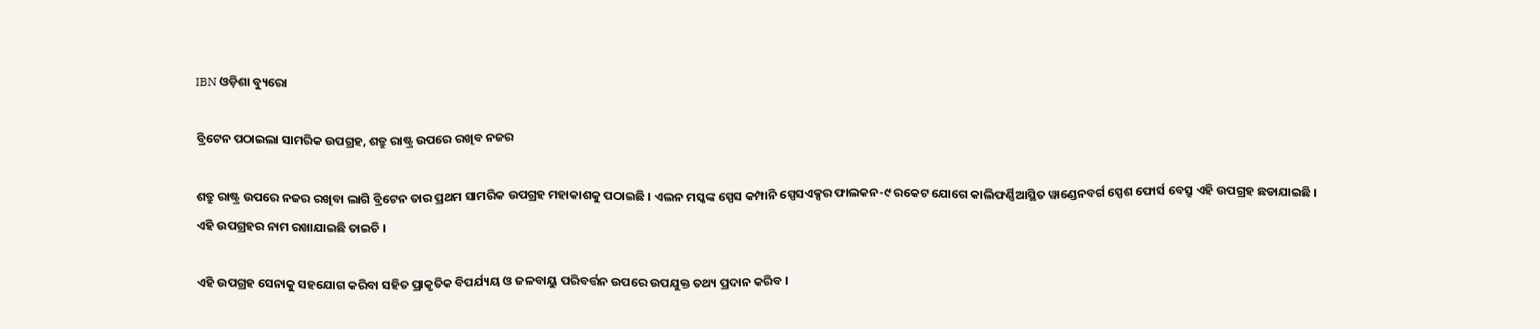IBN ଓଡ଼ିଶା ବ୍ୟୁରୋ

ବ୍ରିଟେନ ପଠାଇଲା ସାମରିକ ଉପଗ୍ରହ, ଶତ୍ରୁ ରାଷ୍ଟ୍ର ଉପରେ ରଖିବ ନଜର

ଶତ୍ରୁ ରାଷ୍ଟ୍ର ଉପରେ ନଜର ରଖିବା ଲାଗି ବ୍ରିଟେନ ତାର ପ୍ରଥମ ସାମରିକ ଉପଗ୍ରହ ମହାକାଶକୁ ପଠାଇଛି । ଏଲନ ମସ୍କଙ୍କ ସ୍ପେସ କମ୍ପାନି ସ୍ପେସଏକ୍ସର ଫାଲକନ-୯ ରକେଟ ଯୋଗେ କାଲିଫର୍ଣ୍ଣିଆସ୍ଥିତ ୱାଣ୍ଡେନବର୍ଗ ସ୍ପେଶ ଫୋର୍ସ ବେସ୍ରୁ ଏହି ଉପଗ୍ରହ ଛଡାଯାଇଛି । ଏହି ଉପଗ୍ରହର ନାମ ରଖାଯାଇଛି ତାଇଚି ।

ଏହି ଉପଗ୍ରହ ସେନାକୁ ସହଯୋଗ କରିବା ସହିତ ପ୍ରାକୃତିକ ବିପର୍ଯ୍ୟୟ ଓ ଜଳବାୟୁ ପରିବର୍ତ୍ତନ ଉପରେ ଉପଯୁକ୍ତ ତଥ୍ୟ ପ୍ରଦାନ କରିବ ।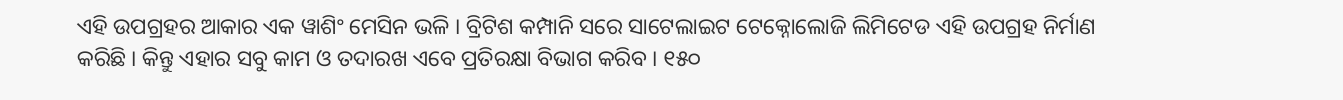ଏହି ଉପଗ୍ରହର ଆକାର ଏକ ୱାଶିଂ ମେସିନ ଭଳି । ବ୍ରିଟିଶ କମ୍ପାନି ସରେ ସାଟେଲାଇଟ ଟେକ୍ନୋଲୋଜି ଲିମିଟେଡ ଏହି ଉପଗ୍ରହ ନିର୍ମାଣ କରିଛି । କିନ୍ତୁ ଏହାର ସବୁ କାମ ଓ ତଦାରଖ ଏବେ ପ୍ରତିରକ୍ଷା ବିଭାଗ କରିବ । ୧୫୦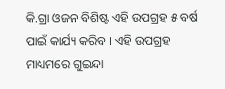କି.ଗ୍ରା ଓଜନ ବିଶିଷ୍ଟ ଏହି ଉପଗ୍ରହ ୫ ବର୍ଷ ପାଇଁ କାର୍ଯ୍ୟ କରିବ । ଏହି ଉପଗ୍ରହ ମାଧ୍ୟମରେ ଗୁଇନ୍ଦା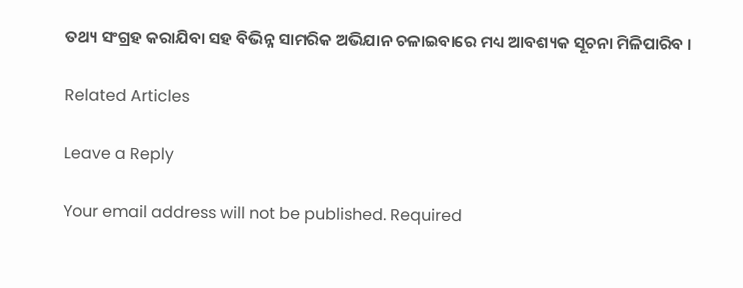ତଥ୍ୟ ସଂଗ୍ରହ କରାଯିବା ସହ ବିଭିନ୍ନ ସାମରିକ ଅଭିଯାନ ଚଳାଇବାରେ ମଧ୍ୟ ଆବଶ୍ୟକ ସୂଚନା ମିଳିପାରିବ ।

Related Articles

Leave a Reply

Your email address will not be published. Required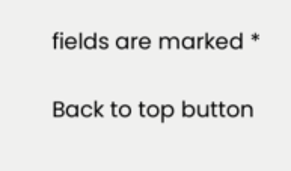fields are marked *

Back to top button